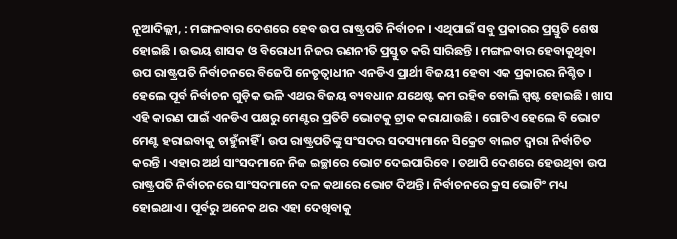ନୂଆଦିଲ୍ଲୀ, : ମଙ୍ଗଳବାର ଦେଶରେ ହେବ ଉପ ରାଷ୍ଟ୍ରପତି ନିର୍ବାଚନ । ଏଥିପାଇଁ ସବୁ ପ୍ରକାରର ପ୍ରସ୍ତୁତି ଶେଷ ହୋଇଛି । ଉଭୟ ଶାସକ ଓ ବିରୋଧୀ ନିଜର ରଣନୀତି ପ୍ରସ୍ତୁତ କରି ସାରିଛନ୍ତି । ମଙ୍ଗଳବାର ହେବାକୁଥିବା ଉପ ରାଷ୍ଟ୍ରପତି ନିର୍ବାଚନରେ ବିଜେପି ନେତୃତ୍ୱାଧୀନ ଏନଡିଏ ପ୍ରାର୍ଥୀ ବିଜୟୀ ହେବା ଏକ ପ୍ରକାରର ନିଶ୍ଚିତ । ହେଲେ ପୂର୍ବ ନିର୍ବାଚନ ଗୁଡ଼ିକ ଭଳି ଏଥର ବିଜୟ ବ୍ୟବଧାନ ଯଥେଷ୍ଟ କମ ରହିବ ବୋଲି ସ୍ପଷ୍ଟ ହୋଇଛି । ଖାସ ଏହି କାରଣ ପାଇଁ ଏନଡିଏ ପକ୍ଷରୁ ମେଣ୍ଟର ପ୍ରତିଟି ଭୋଟକୁ ଟ୍ରାକ କରାଯାଉଛି । ଗୋଟିଏ ହେଲେ ବି ଭୋଟ ମେଣ୍ଟ ହରାଇବାକୁ ଚାହୁଁନାହିଁ । ଉପ ରାଷ୍ଟ୍ରପତିଙ୍କୁ ସଂସଦର ସଦସ୍ୟମାନେ ସିକ୍ରେଟ ବାଲଟ ଦ୍ୱାରା ନିର୍ବାଚିତ କରନ୍ତି । ଏହାର ଅର୍ଥ ସାଂସଦମାନେ ନିଜ ଇଚ୍ଛାରେ ଭୋଟ ଦେଇପାରିବେ । ତଥାପି ଦେଶରେ ହେଉଥିବା ଉପ ରାଷ୍ଟ୍ରପତି ନିର୍ବାଚନରେ ସାଂସଦମାନେ ଦଳ କଥାରେ ଭୋଟ ଦିଅନ୍ତି । ନିର୍ବାଚନରେ କ୍ରସ ଭୋଟିଂ ମଧ୍ୟ ହୋଇଥାଏ । ପୂର୍ବରୁ ଅନେକ ଥର ଏହା ଦେଖିବାକୁ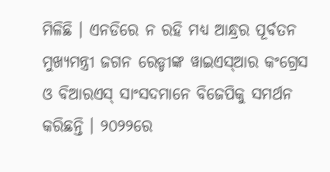ମିଳିଛି । ଏନଡିରେ ନ ରହି ମଧ୍ୟ ଆନ୍ଧ୍ରର ପୂର୍ବତନ ମୁଖ୍ୟମନ୍ତ୍ରୀ ଜଗନ ରେଡ୍ଡୀଙ୍କ ୱାଇଏସ୍ଆର କଂଗ୍ରେସ ଓ ବିଆରଏସ୍ ସାଂସଦମାନେ ବିଜେପିକୁ ସମର୍ଥନ କରିଛନ୍ତି । ୨୦୨୨ରେ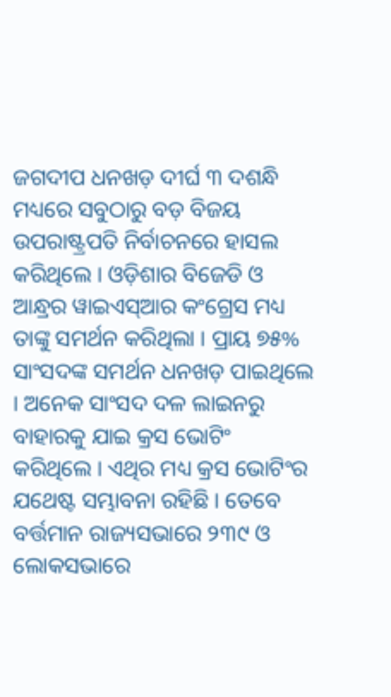ଜଗଦୀପ ଧନଖଡ଼ ଦୀର୍ଘ ୩ ଦଶନ୍ଧି ମଧ୍ୟରେ ସବୁଠାରୁ ବଡ଼ ବିଜୟ ଉପରାଷ୍ଟ୍ରପତି ନିର୍ବାଚନରେ ହାସଲ କରିଥିଲେ । ଓଡ଼ିଶାର ବିଜେଡି ଓ ଆନ୍ଧ୍ରର ୱାଇଏସ୍ଆର କଂଗ୍ରେସ ମଧ୍ୟ ତାଙ୍କୁ ସମର୍ଥନ କରିଥିଲା । ପ୍ରାୟ ୭୫% ସାଂସଦଙ୍କ ସମର୍ଥନ ଧନଖଡ଼ ପାଇଥିଲେ । ଅନେକ ସାଂସଦ ଦଳ ଲାଇନରୁ ବାହାରକୁ ଯାଇ କ୍ରସ ଭୋଟିଂ କରିଥିଲେ । ଏଥିର ମଧ୍ୟ କ୍ରସ ଭୋଟିଂର ଯଥେଷ୍ଟ ସମ୍ଭାବନା ରହିଛି । ତେବେ ବର୍ତ୍ତମାନ ରାଜ୍ୟସଭାରେ ୨୩୯ ଓ ଲୋକସଭାରେ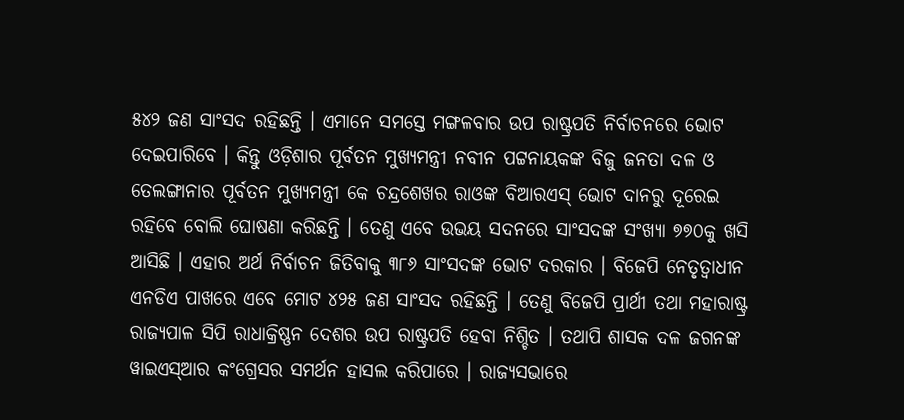୫୪୨ ଜଣ ସାଂସଦ ରହିଛନ୍ତି । ଏମାନେ ସମସ୍ତେ ମଙ୍ଗଳବାର ଉପ ରାଷ୍ଟ୍ରପତି ନିର୍ବାଚନରେ ଭୋଟ ଦେଇପାରିବେ । କିନ୍ତୁ ଓଡ଼ିଶାର ପୂର୍ବତନ ମୁଖ୍ୟମନ୍ତ୍ରୀ ନବୀନ ପଟ୍ଟନାୟକଙ୍କ ବିଜୁ ଜନତା ଦଳ ଓ ତେଲଙ୍ଗାନାର ପୂର୍ବତନ ମୁଖ୍ୟମନ୍ତ୍ରୀ କେ ଚନ୍ଦ୍ରଶେଖର ରାଓଙ୍କ ବିଆରଏସ୍ ଭୋଟ ଦାନରୁ ଦୂରେଇ ରହିବେ ବୋଲି ଘୋଷଣା କରିଛନ୍ତି । ତେଣୁ ଏବେ ଉଭୟ ସଦନରେ ସାଂସଦଙ୍କ ସଂଖ୍ୟା ୭୭୦କୁ ଖସି ଆସିଛି । ଏହାର ଅର୍ଥ ନିର୍ବାଚନ ଜିତିବାକୁ ୩୮୬ ସାଂସଦଙ୍କ ଭୋଟ ଦରକାର । ବିଜେପି ନେତୃତ୍ୱାଧୀନ ଏନଡିଏ ପାଖରେ ଏବେ ମୋଟ ୪୨୫ ଜଣ ସାଂସଦ ରହିଛନ୍ତି । ତେଣୁ ବିଜେପି ପ୍ରାର୍ଥୀ ତଥା ମହାରାଷ୍ଟ୍ର ରାଜ୍ୟପାଳ ସିପି ରାଧାକ୍ରିଷ୍ଣନ ଦେଶର ଉପ ରାଷ୍ଟ୍ରପତି ହେବା ନିଶ୍ଚିତ । ତଥାପି ଶାସକ ଦଳ ଜଗନଙ୍କ ୱାଇଏସ୍ଆର କଂଗ୍ରେସର ସମର୍ଥନ ହାସଲ କରିପାରେ । ରାଜ୍ୟସଭାରେ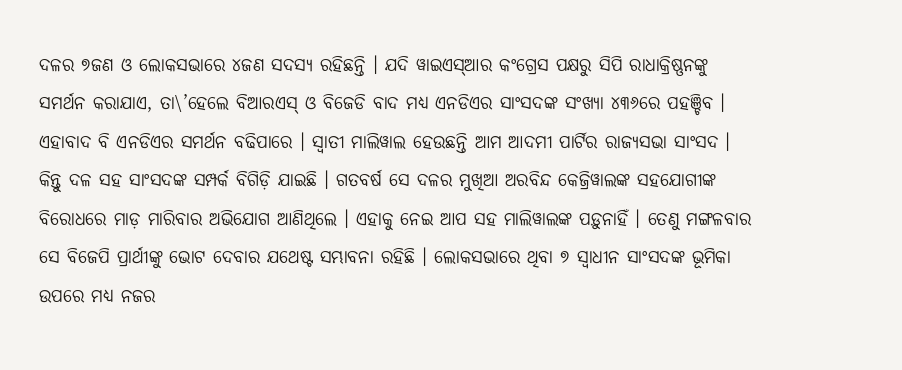ଦଳର ୭ଜଣ ଓ ଲୋକସଭାରେ ୪ଜଣ ସଦସ୍ୟ ରହିଛନ୍ତି । ଯଦି ୱାଇଏସ୍ଆର କଂଗ୍ରେସ ପକ୍ଷରୁ ସିପି ରାଧାକ୍ରିଷ୍ଣନଙ୍କୁ ସମର୍ଥନ କରାଯାଏ, ତା\’ହେଲେ ବିଆରଏସ୍ ଓ ବିଜେଡି ବାଦ ମଧ୍ୟ ଏନଡିଏର ସାଂସଦଙ୍କ ସଂଖ୍ୟା ୪୩୬ରେ ପହଞ୍ଚିବ । ଏହାବାଦ ବି ଏନଡିଏର ସମର୍ଥନ ବଢିପାରେ । ସ୍ୱାତୀ ମାଲିୱାଲ ହେଉଛନ୍ତି ଆମ ଆଦମୀ ପାର୍ଟିର ରାଜ୍ୟସଭା ସାଂସଦ । କିନ୍ତୁ ଦଳ ସହ ସାଂସଦଙ୍କ ସମ୍ପର୍କ ବିଗିଡ଼ି ଯାଇଛି । ଗତବର୍ଷ ସେ ଦଳର ମୁଖିଆ ଅରବିନ୍ଦ କେଜ୍ରିୱାଲଙ୍କ ସହଯୋଗୀଙ୍କ ବିରୋଧରେ ମାଡ଼ ମାରିବାର ଅଭିଯୋଗ ଆଣିଥିଲେ । ଏହାକୁ ନେଇ ଆପ ସହ ମାଲିୱାଲଙ୍କ ପଡ଼ୁନାହିଁ । ତେଣୁ ମଙ୍ଗଳବାର ସେ ବିଜେପି ପ୍ରାର୍ଥୀଙ୍କୁ ଭୋଟ ଦେବାର ଯଥେଷ୍ଟ ସମ୍ଭାବନା ରହିଛି । ଲୋକସଭାରେ ଥିବା ୭ ସ୍ୱାଧୀନ ସାଂସଦଙ୍କ ଭୂମିକା ଉପରେ ମଧ୍ୟ ନଜର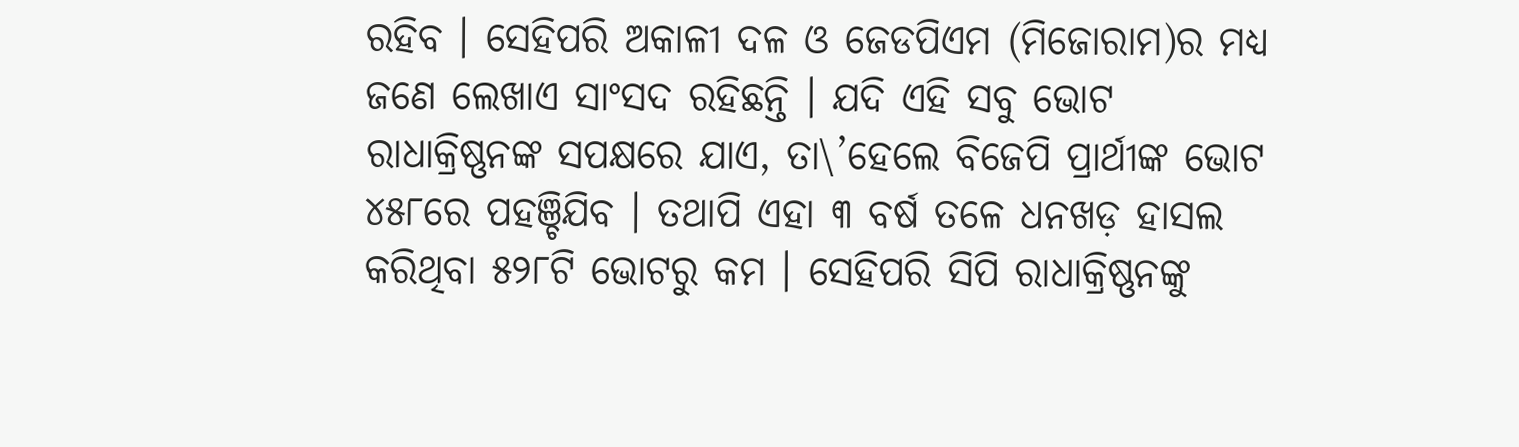ରହିବ । ସେହିପରି ଅକାଳୀ ଦଳ ଓ ଜେଡପିଏମ (ମିଜୋରାମ)ର ମଧ୍ୟ ଜଣେ ଲେଖାଏ ସାଂସଦ ରହିଛନ୍ତି । ଯଦି ଏହି ସବୁ ଭୋଟ ରାଧାକ୍ରିଷ୍ଣନଙ୍କ ସପକ୍ଷରେ ଯାଏ, ତା\’ହେଲେ ବିଜେପି ପ୍ରାର୍ଥୀଙ୍କ ଭୋଟ ୪୫୮ରେ ପହଞ୍ଚିଯିବ । ତଥାପି ଏହା ୩ ବର୍ଷ ତଳେ ଧନଖଡ଼ ହାସଲ କରିଥିବା ୫୨୮ଟି ଭୋଟରୁ କମ । ସେହିପରି ସିପି ରାଧାକ୍ରିଷ୍ଣନଙ୍କୁ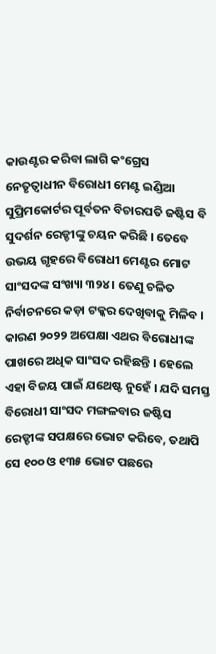କାଉଣ୍ଟର କରିବା ଲାଗି କଂଗ୍ରେସ ନେତୃତ୍ୱାଧୀନ ବିରୋଧୀ ମେଣ୍ଟ ଇଣ୍ଡିଆ ସୁପ୍ରିମକୋର୍ଟର ପୂର୍ବତନ ବିଚାରପତି ଜଷ୍ଟିସ ବି ସୁଦର୍ଶନ ରେଡ୍ଡୀଙ୍କୁ ଚୟନ କରିଛି । ତେବେ ଉଭୟ ଗୃହରେ ବିରୋଧୀ ମେଣ୍ଟର ମୋଟ ସାଂସଦଙ୍କ ସଂଖ୍ୟା ୩୨୪ । ତେଣୁ ଚଳିତ ନିର୍ବାଚନରେ କଡ଼ା ଟକ୍କର ଦେଖିବାକୁ ମିଳିବ । କାରଣ ୨୦୨୨ ଅପେକ୍ଷା ଏଥର ବିରୋଧୀଙ୍କ ପାଖରେ ଅଧିକ ସାଂସଦ ରହିଛନ୍ତି । ହେଲେ ଏହା ବିଜୟ ପାଇଁ ଯଥେଷ୍ଟ ନୁହେଁ । ଯଦି ସମସ୍ତ ବିରୋଧୀ ସାଂସଦ ମଙ୍ଗଳବାର ଜଷ୍ଟିସ ରେଡ୍ଡୀଙ୍କ ସପକ୍ଷରେ ଭୋଟ କରିବେ, ତଥାପି ସେ ୧୦୦ ଓ ୧୩୫ ଭୋଟ ପଛରେ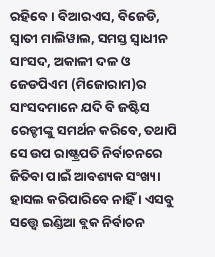ରହିବେ । ବିଆରଏସ, ବିଜେଡି, ସ୍ୱାତୀ ମାଲିୱାଲ, ସମସ୍ତ ସ୍ୱାଧୀନ ସାଂସଦ, ଅକାଳୀ ଦଳ ଓ ଜେଡପିଏମ (ମିଜୋରାମ)ର ସାଂସଦମାନେ ଯଦି ବି ଜଷ୍ଟିସ ରେଡ୍ଡୀଙ୍କୁ ସମର୍ଥନ କରିବେ, ତଥାପି ସେ ଉପ ରାଷ୍ଟ୍ରପତି ନିର୍ବାଚନରେ ଜିତିବା ପାଇଁ ଆବଶ୍ୟକ ସଂଖ୍ୟା ହାସଲ କରିପାରିବେ ନାହିଁ । ଏସବୁ ସତ୍ତ୍ୱେ ଇଣ୍ଡିଆ ବ୍ଲକ ନିର୍ବାଚନ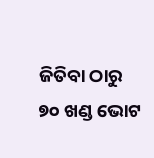ଜିତିବା ଠାରୁ ୭୦ ଖଣ୍ଡ ଭୋଟ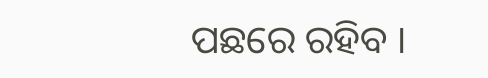ପଛରେ ରହିବ ।